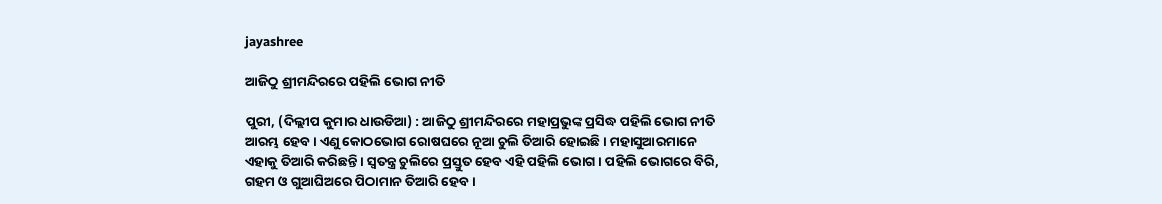jayashree

ଆଜିଠୁ ଶ୍ରୀମନ୍ଦିରରେ ପହିଲି ଭୋଗ ନୀତି

ପୁରୀ, (ଦିଲ୍ଲୀପ କୁମାର ଧାଉଡିଆ) : ଆଜିଠୁ ଶ୍ରୀମନ୍ଦିରରେ ମହାପ୍ରଭୁଙ୍କ ପ୍ରସିଦ୍ଧ ପହିଲି ଭୋଗ ନୀତି ଆରମ୍ଭ ହେବ । ଏଣୁ କୋଠଭୋଗ ରୋଷଘରେ ନୂଆ ଚୁଲି ତିଆରି ହୋଇଛି । ମହାସୁଆରମାନେ ଏହାକୁ ତିଆରି କରିଛନ୍ତି । ସ୍ୱତନ୍ତ୍ର ଚୁଲିରେ ପ୍ରସ୍ତୁତ ହେବ ଏହି ପହିଲି ଭୋଗ । ପହିଲି ଭୋଗରେ ବିରି, ଗହମ ଓ ଗୁଆଘିଅରେ ପିଠାମାନ ତିଆରି ହେବ ।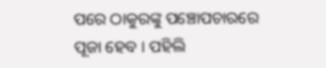ପରେ ଠାକୁରଙ୍କୁ ପଞ୍ଚୋପଚାରରେ ପୂଜା ହେବ । ପହିଲି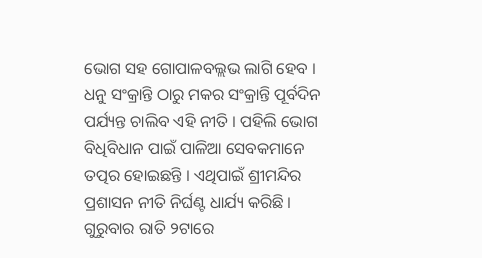ଭୋଗ ସହ ଗୋପାଳବଲ୍ଲଭ ଲାଗି ହେବ । ଧନୁ ସଂକ୍ରାନ୍ତି ଠାରୁ ମକର ସଂକ୍ରାନ୍ତି ପୂର୍ବଦିନ ପର୍ଯ୍ୟନ୍ତ ଚାଲିବ ଏହି ନୀତି । ପହିଲି ଭୋଗ ବିଧିବିଧାନ ପାଇଁ ପାଳିଆ ସେବକମାନେ ତତ୍ପର ହୋଇଛନ୍ତି । ଏଥିପାଇଁ ଶ୍ରୀମନ୍ଦିର ପ୍ରଶାସନ ନୀତି ନିର୍ଘଣ୍ଟ ଧାର୍ଯ୍ୟ କରିଛି । ଗୁରୁବାର ରାତି ୨ଟାରେ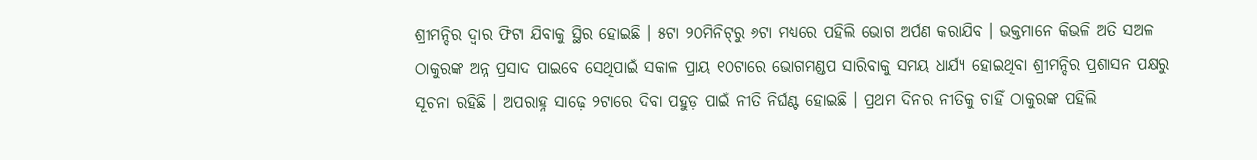ଶ୍ରୀମନ୍ଦିର ଦ୍ୱାର ଫିଟା ଯିବାକୁ ସ୍ଥିର ହୋଇଛି । ୫ଟା ୨୦ମିନିଟ୍‌ରୁ ୬ଟା ମଧ୍ୟରେ ପହିଲି ଭୋଗ ଅର୍ପଣ କରାଯିବ । ଭକ୍ତମାନେ କିଭଳି ଅତି ସଅଳ ଠାକୁରଙ୍କ ଅନ୍ନ ପ୍ରସାଦ ପାଇବେ ସେଥିପାଇଁ ସକାଳ ପ୍ରାୟ ୧୦ଟାରେ ଭୋଗମଣ୍ଡପ ସାରିବାକୁ ସମୟ ଧାର୍ଯ୍ୟ ହୋଇଥିବା ଶ୍ରୀମନ୍ଦିର ପ୍ରଶାସନ ପକ୍ଷରୁ ସୂଚନା ରହିଛି । ଅପରାହ୍ନ ସାଢ଼େ ୨ଟାରେ ଦିବା ପହୁଡ଼ ପାଇଁ ନୀତି ନିର୍ଘଣ୍ଟ ହୋଇଛି । ପ୍ରଥମ ଦିନର ନୀତିକୁ ଚାହିଁ ଠାକୁରଙ୍କ ପହିଲି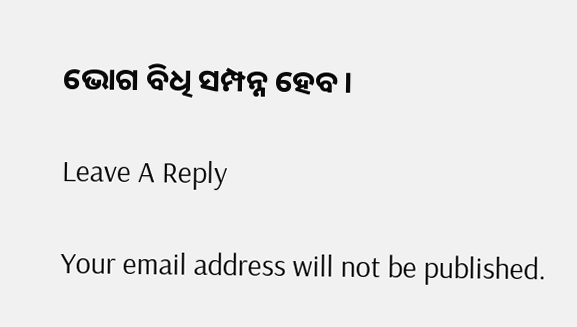ଭୋଗ ବିଧି ସମ୍ପନ୍ନ ହେବ ।

Leave A Reply

Your email address will not be published.